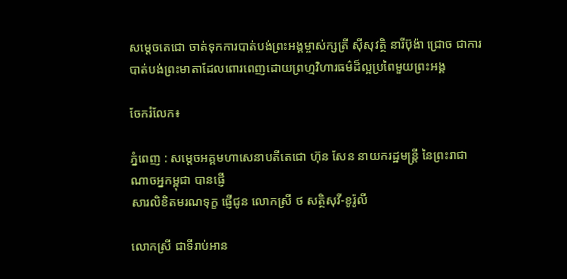សម្ដេចតេជោ ចាត់ទុកការបាត់បង់ព្រះអង្គម្ចាស់ក្សត្រី ស៊ីសុវត្ថិ នារីប៊ុង៉ា ជ្រោច ជាការបាត់បង់ព្រះមាតាដែលពោរពេញដោយព្រហ្មវិហារធម៌ដ៏ល្អប្រពៃមួយព្រះអង្គ

ចែករំលែក៖

ភ្នំពេញ : សម្តេចអគ្គមហាសេនាបតីតេជោ ហ៊ុន សែន នាយករដ្ឋមន្ត្រី នៃព្រះរាជាណាចអ្នកម្ពុជា បានផ្ញើ
សារលិខិតមរណទុក្ខ ផ្ញើជូន លោកស្រី ថ សត្ថិសុវី-ខូរ៉ូលី

លោកស្រី ជាទីរាប់អាន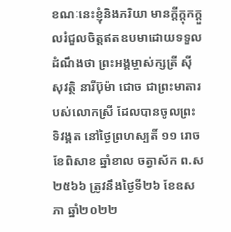ខណៈនេះខ្ញុំនិងភរិយា មានក្តីក្តុកក្ដួលរំជួលចិត្តឥតឧបមាដោយទទួលដំណឹងថា ព្រះអង្គម្ចាស់ក្សត្រី ស៊ីសុវត្ថិ នារីប៊ុម៉ា ជោច ជាព្រះមាតារបស់លោកស្រី ដែលបានចូលព្រះទិវង្គត នៅថ្ងៃព្រហស្បតិ៍ ១១ រោច ខែពិសាខ ឆ្នាំខាល ចត្វាស័ក ព.ស២៥៦៦ ត្រូវនឹងថ្ងៃទី២៦ ខែឧសភា ឆ្នាំ២០២២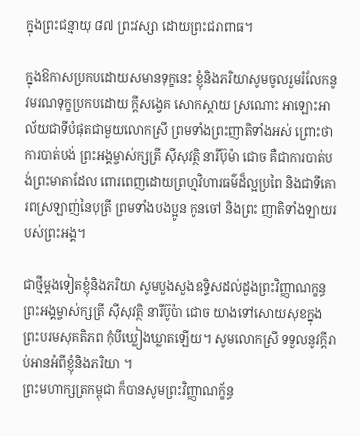ក្នុងព្រះជន្មាយុ ៨៧ ព្រះវស្សា ដោយព្រះជរាពាធ។

ក្នុងឱកាសប្រកបដោយសមានទុក្ខនេះ ខ្ញុំនិងភរិយាសូមចូលរួមរំលែកនូវមរណទុក្ខប្រកបដោយ ក្តីសង្វេគ សោកស្តាយ ស្រណោះ អាឡោះអាល័យជាទីបំផុតជាមួយលោកស្រី ព្រមទាំងព្រះញាតិទាំងអស់ ព្រោះថាការបាត់បង់ ព្រះអង្គម្ចាស់ក្សត្រី ស៊ីសុវត្ថិ នារីប៊ុម៉ា ជោច គឺជាការបាត់បង់ព្រះមាតាដែល ពោរពេញដោយព្រហ្មវិហារធម៌ដ៏ល្អប្រពៃ និងជាទីគោរពស្រឡាញ់នៃបុត្រី ព្រមទាំងបងប្អូន កូនចៅ និងព្រះ ញាតិទាំងឡាយរបស់ព្រះអង្គ។

ជាថ្មីម្តងទៀតខ្ញុំនិងភរិយា សូមបួងសួងឧទ្ទិសដល់ដួងព្រះវិញ្ញាណក្ខន្ធ ព្រះអង្គម្ចាស់ក្សត្រី ស៊ីសុវត្ថិ នារីប៊ូប៉ា ជោច យាងទៅសោយសុខក្នុងព្រះបរមសុគតិភព កុំបីឃ្លៀងឃ្លាតឡើយ។ សូមលោកស្រី ទទួលនូវក្តីរាប់អានអំពីខ្ញុំនិងភរិយា ។
ព្រះមហាក្សត្រកម្ពុជា ក៏បានសូមព្រះវិញ្ញាណក្ខ័ន្ធ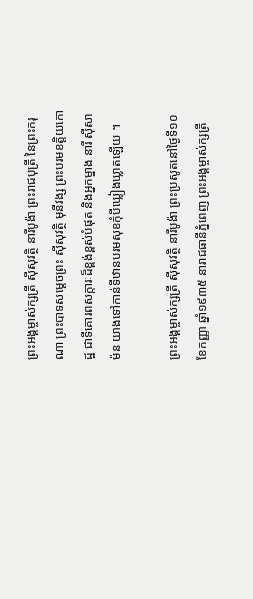ព្រះអង្គម្ចាស់ក្សត្រី សុីសុវត្ថិ នារីបូង៉ា ព្រះរាជបុត្រី នៃព្រះករុណា ព្រះបាទសម្តេចព្រះ សុីសុវត្ថិ មុនីវង្ស ព្រះបរមខត្តិយកោដ្ឋ ជាទីគោរពសក្ការៈដ៏ខ្ពង់ខ្ពស់បំផុត និងអ្នកម្នាង នារី សុីសាម៉ន យាងទៅកាន់ទីឋានបរមសុខកុំបីឃ្លៀងឃ្លាតឡើយ ។

ព្រះអង្គម្ចាស់ក្សត្រី សុីសុវត្ថិ នារីបូង៉ា ព្រះប្រសូតនៅថ្ងៃទី១០ ខែកញ្ញា ឆ្នាំ១៩៣៥ នារាជធានីភ្នំពេញ ព្រះអង្គម្ចាស់ក្សត្រី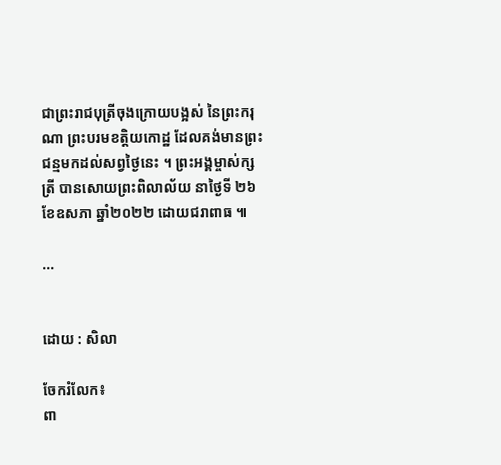ជាព្រះរាជបុត្រីចុងក្រោយបង្អស់ នៃព្រះករុណា ព្រះបរមខត្តិយកោដ្ឋ ដែលគង់មានព្រះជន្មមកដល់សព្វថ្ងៃនេះ ។ ព្រះអង្គម្ចាស់ក្សត្រី បានសោយព្រះពិលាល័យ នាថ្ងៃទី ២៦ ខែឧសភា ឆ្នាំ២០២២ ដោយជរាពាធ ៕

...


ដោយ : សិលា

ចែករំលែក៖
ពា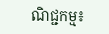ណិជ្ជកម្ម៖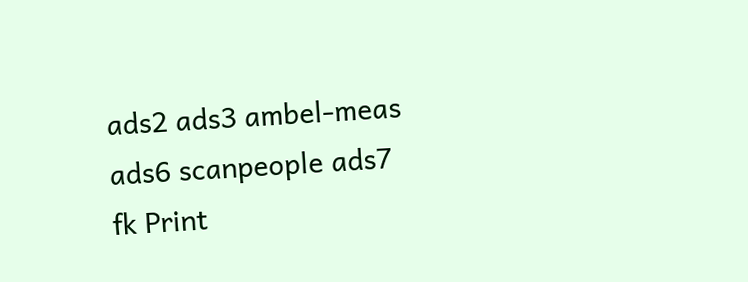ads2 ads3 ambel-meas ads6 scanpeople ads7 fk Print